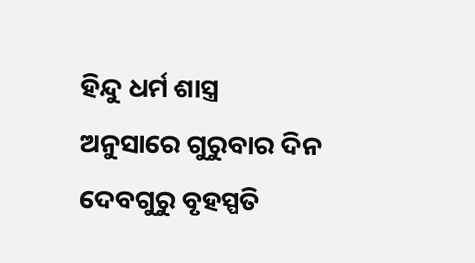ହିନ୍ଦୁ ଧର୍ମ ଶାସ୍ତ୍ର ଅନୁସାରେ ଗୁରୁବାର ଦିନ ଦେବଗୁରୁ ବୃହସ୍ପତି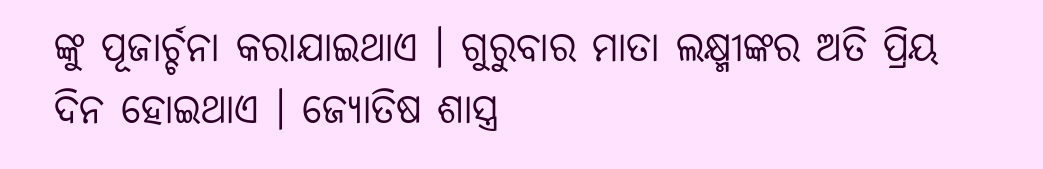ଙ୍କୁ ପୂଜାର୍ଚ୍ଚନା କରାଯାଇଥାଏ । ଗୁରୁବାର ମାତା ଲକ୍ଷ୍ମୀଙ୍କର ଅତି ପ୍ରିୟ ଦିନ ହୋଇଥାଏ । ଜ୍ଯୋତିଷ ଶାସ୍ତ୍ର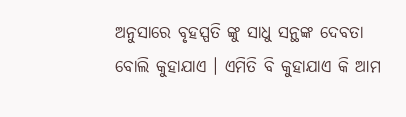ଅନୁସାରେ ବୃହସ୍ପତି ଙ୍କୁ ସାଧୁ ସନ୍ଥଙ୍କ ଦେବତା ବୋଲି କୁହାଯାଏ । ଏମିତି ବି କୁହାଯାଏ କି ଆମ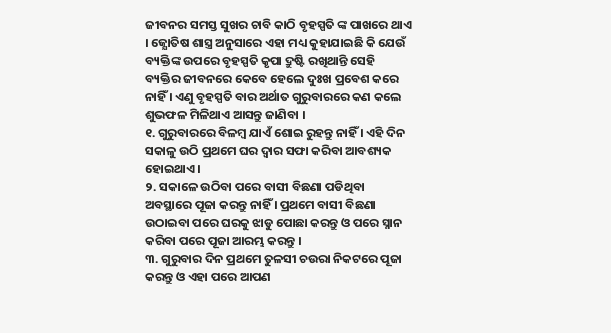ଜୀବନର ସମସ୍ତ ସୁଖର ଚାବି କାଠି ବୃହସ୍ପତି ଙ୍କ ପାଖରେ ଥାଏ । ଜ୍ଯୋତିଷ ଶାସ୍ତ୍ର ଅନୁସାରେ ଏହା ମଧ୍ୟ କୁହାଯାଇଛି କି ଯେଉଁ ବ୍ୟକ୍ତିଙ୍କ ଉପରେ ବୃହସ୍ପତି କୃପା ଦ୍ରୁଷ୍ଟି ରଖିଥାନ୍ତି ସେହି ବ୍ୟକ୍ତିର ଜୀବନରେ କେବେ ହେଲେ ଦୁଃଖ ପ୍ରବେଶ କରେ ନାହିଁ । ଏଣୁ ବୃହସ୍ପତି ବାର ଅର୍ଥାତ ଗୁରୁବାରରେ କଣ କଲେ ଶୁଭଫଳ ମିଳିଥାଏ ଆସନ୍ତୁ ଜାଣିବା ।
୧. ଗୁରୁବାରରେ ବିଳମ୍ବ ଯାଏଁ ଶୋଇ ରୁହନ୍ତୁ ନାହିଁ । ଏହି ଦିନ ସକାଳୁ ଉଠି ପ୍ରଥମେ ଘର ଦ୍ଵାର ସଫା କରିବା ଆବଶ୍ୟକ ହୋଇଥାଏ ।
୨. ସକାଳେ ଉଠିବା ପରେ ବାସୀ ବିଛଣା ପଡିଥିବା ଅବସ୍ଥାରେ ପୂଜା କରନ୍ତୁ ନାହିଁ । ପ୍ରଥମେ ବାସୀ ବିଛଣା ଉଠାଇବା ପରେ ଘରକୁ ଝାଡୁ ପୋଛା କରନ୍ତୁ ଓ ପରେ ସ୍ନାନ କରିବା ପରେ ପୂଜା ଆରମ୍ଭ କରନ୍ତୁ ।
୩. ଗୁରୁବାର ଦିନ ପ୍ରଥମେ ତୁଳସୀ ଚଉରା ନିକଟରେ ପୂଜା କରନ୍ତୁ ଓ ଏହା ପରେ ଆପଣ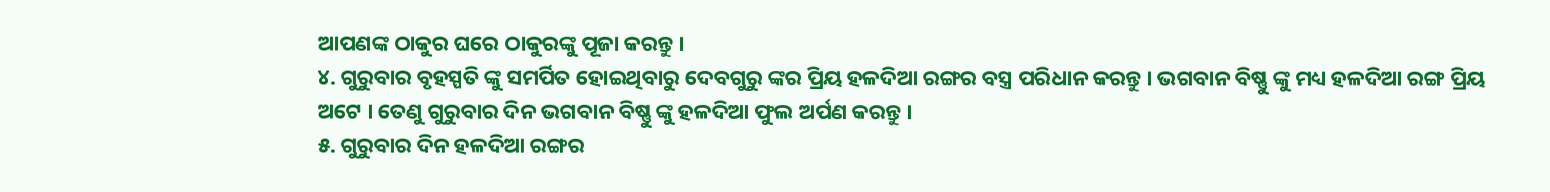ଆପଣଙ୍କ ଠାକୁର ଘରେ ଠାକୁରଙ୍କୁ ପୂଜା କରନ୍ତୁ ।
୪. ଗୁରୁବାର ବୃହସ୍ପତି ଙ୍କୁ ସମର୍ପିତ ହୋଇଥିବାରୁ ଦେବଗୁରୁ ଙ୍କର ପ୍ରିୟ ହଳଦିଆ ରଙ୍ଗର ବସ୍ତ୍ର ପରିଧାନ କରନ୍ତୁ । ଭଗବାନ ବିଷ୍ଣୁ ଙ୍କୁ ମଧ୍ୟ ହଳଦିଆ ରଙ୍ଗ ପ୍ରିୟ ଅଟେ । ତେଣୁ ଗୁରୁବାର ଦିନ ଭଗବାନ ବିଷ୍ଣୁ ଙ୍କୁ ହଳଦିଆ ଫୁଲ ଅର୍ପଣ କରନ୍ତୁ ।
୫. ଗୁରୁବାର ଦିନ ହଳଦିଆ ରଙ୍ଗର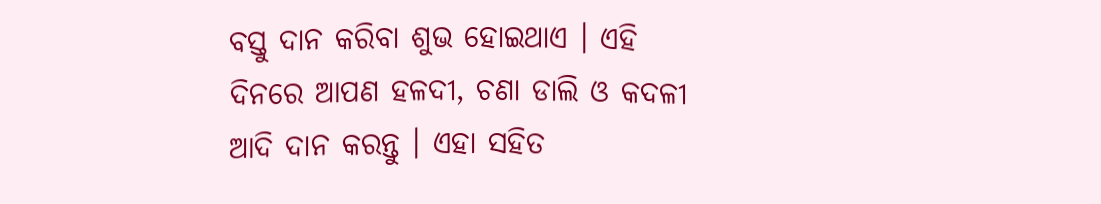ବସ୍ତୁ ଦାନ କରିବା ଶୁଭ ହୋଇଥାଏ । ଏହି ଦିନରେ ଆପଣ ହଳଦୀ, ଚଣା ଡାଲି ଓ କଦଳୀ ଆଦି ଦାନ କରନ୍ତୁ । ଏହା ସହିତ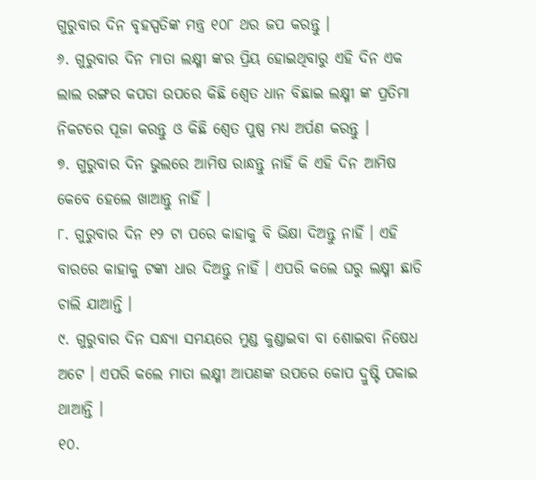ଗୁରୁବାର ଦିନ ବୃହସ୍ପତିଙ୍କ ମନ୍ତ୍ର ୧୦୮ ଥର ଜପ କରନ୍ତୁ ।
୬. ଗୁରୁବାର ଦିନ ମାତା ଲକ୍ଷ୍ମୀ ଙ୍କର ପ୍ରିୟ ହୋଇଥିବାରୁ ଏହି ଦିନ ଏକ ଲାଲ ରଙ୍ଗର କପଡା ଉପରେ କିଛି ଶ୍ଵେତ ଧାନ ବିଛାଇ ଲକ୍ଷ୍ମୀ ଙ୍କ ପ୍ରତିମା ନିକଟରେ ପୂଜା କରନ୍ତୁ ଓ କିଛି ଶ୍ଵେତ ପୁଷ୍ପ ମଧ୍ୟ ଅର୍ପଣ କରନ୍ତୁ ।
୭. ଗୁରୁବାର ଦିନ ଭୁଲରେ ଆମିଷ ରାନ୍ଧନ୍ତୁ ନାହିଁ କି ଏହି ଦିନ ଆମିଷ କେବେ ହେଲେ ଖାଆନ୍ତୁ ନାହିଁ ।
୮. ଗୁରୁବାର ଦିନ ୧୨ ଟା ପରେ କାହାକୁ ବି ଭିକ୍ଷା ଦିଅନ୍ତୁ ନାହିଁ । ଏହି ବାରରେ କାହାକୁ ଟଙ୍କା ଧାର ଦିଅନ୍ତୁ ନାହିଁ । ଏପରି କଲେ ଘରୁ ଲକ୍ଷ୍ମୀ ଛାଡି ଚାଲି ଯାଆନ୍ତି ।
୯. ଗୁରୁବାର ଦିନ ସନ୍ଧ୍ୟା ସମୟରେ ମୁଣ୍ଡ କୁଣ୍ଡାଇବା ବା ଶୋଇବା ନିଷେଧ ଅଟେ । ଏପରି କଲେ ମାତା ଲକ୍ଷ୍ମୀ ଆପଣଙ୍କ ଉପରେ କୋପ ଦ୍ରୁଷ୍ଟି ପକାଇ ଥାଆନ୍ତି ।
୧୦.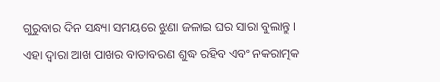ଗୁରୁବାର ଦିନ ସନ୍ଧ୍ୟା ସମୟରେ ଝୁଣା ଜଳାଇ ଘର ସାରା ବୁଲାନ୍ତୁ । ଏହା ଦ୍ଵାରା ଆଖ ପାଖର ବାତାବରଣ ଶୁଦ୍ଧ ରହିବ ଏବଂ ନକରାତ୍ମକ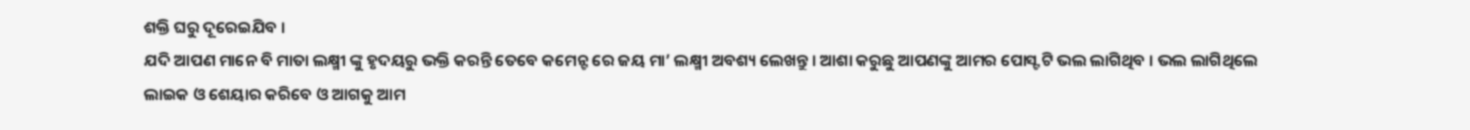ଶକ୍ତି ଘରୁ ଦୂରେଇଯିବ ।
ଯଦି ଆପଣ ମାନେ ବି ମାତା ଲକ୍ଷ୍ମୀ ଙ୍କୁ ହୃଦୟରୁ ଭକ୍ତି କରନ୍ତି ତେବେ କମେନ୍ଟ ରେ ଜୟ ମା’ ଲକ୍ଷ୍ମୀ ଅବଶ୍ୟ ଲେଖନ୍ତୁ । ଆଶା କରୁଛୁ ଆପଣଙ୍କୁ ଆମର ପୋସ୍ଟ ଟି ଭଲ ଲାଗିଥିବ । ଭଲ ଲାଗିଥିଲେ ଲାଇକ ଓ ଶେୟାର କରିବେ ଓ ଆଗକୁ ଆମ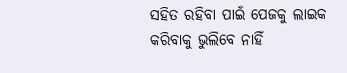ସହିତ ରହିବା ପାଇଁ ପେଜକୁ ଲାଇକ କରିବାକୁ ଭୁଲିବେ ନାହିଁ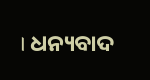। ଧନ୍ୟବାଦ